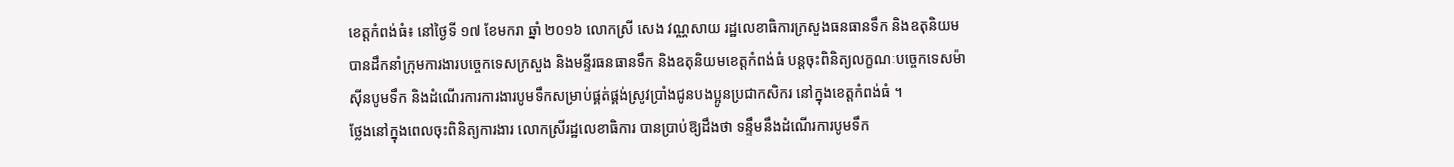ខេត្តកំពង់ធំ៖ នៅថ្ងៃទី ១៧ ខែមករា ឆ្នាំ ២០១៦ លោកស្រី សេង វណ្ណសាយ រដ្ឋលេខាធិការក្រសួងធនធានទឹក និងឧតុនិយម បានដឹកនាំក្រុមការងារបច្ចេកទេសក្រសួង និងមន្ទីរធនធានទឹក និងឧតុនិយមខេត្តកំពង់ធំ បន្តចុះពិនិត្យលក្ខណៈបច្ចេកទេសម៉ាស៊ីនបូមទឹក និងដំណើរការការងារបូមទឹកសម្រាប់ផ្គត់ផ្គង់ស្រូវប្រាំងជូនបងប្អូនប្រជាកសិករ នៅក្នុងខេត្តកំពង់ធំ ។
ថ្លែងនៅក្នុងពេលចុះពិនិត្យការងារ លោកស្រីរដ្ឋលេខាធិការ បានប្រាប់ឱ្យដឹងថា ទន្ទឹមនឹងដំណើរការបូមទឹក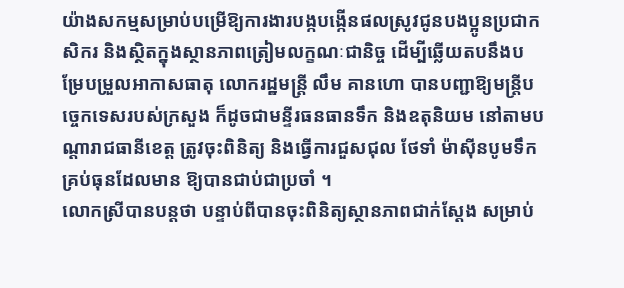យ៉ាងសកម្មសម្រាប់បម្រើឱ្យការងារបង្កបង្កើនផលស្រូវជូនបងប្អូនប្រជាកសិករ និងស្ថិតក្នុងស្ថានភាពត្រៀមលក្ខណៈជានិច្ច ដើម្បីឆ្លើយតបនឹងបម្រែបម្រួលអាកាសធាតុ លោករដ្ឋមន្ត្រី លឹម គានហោ បានបញ្ជាឱ្យមន្ត្រីបច្ចេកទេសរបស់ក្រសួង ក៏ដូចជាមន្ទីរធនធានទឹក និងឧតុនិយម នៅតាមបណ្តារាជធានីខេត្ត ត្រូវចុះពិនិត្យ និងធ្វើការជួសជុល ថែទាំ ម៉ាស៊ីនបូមទឹកគ្រប់ធុនដែលមាន ឱ្យបានជាប់ជាប្រចាំ ។
លោកស្រីបានបន្តថា បន្ទាប់ពីបានចុះពិនិត្យស្ថានភាពជាក់ស្តែង សម្រាប់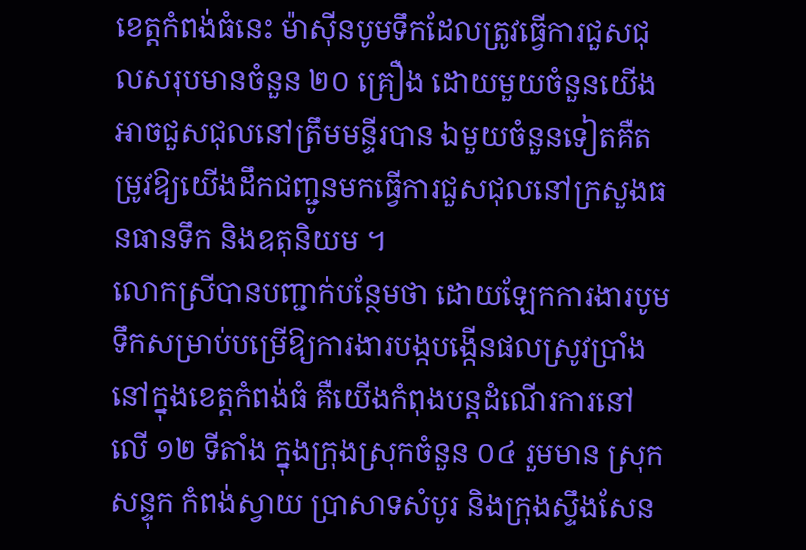ខេត្តកំពង់ធំនេះ ម៉ាស៊ីនបូមទឹកដែលត្រូវធ្វើការជួសជុលសរុបមានចំនួន ២០ គ្រឿង ដោយមួយចំនួនយើងអាចជួសជុលនៅត្រឹមមន្ទីរបាន ឯមួយចំនួនទៀតគឺតម្រូវឱ្យយើងដឹកជញ្ជូនមកធ្វើការជួសជុលនៅក្រសួងធនធានទឹក និងឧតុនិយម ។
លោកស្រីបានបញ្ជាក់បន្ថែមថា ដោយឡែកការងារបូមទឹកសម្រាប់បម្រើឱ្យការងារបង្កបង្កើនផលស្រូវប្រាំងនៅក្នុងខេត្តកំពង់ធំ គឺយើងកំពុងបន្តដំណើរការនៅលើ ១២ ទីតាំង ក្នុងក្រុងស្រុកចំនួន ០៤ រួមមាន ស្រុកសន្ទុក កំពង់ស្វាយ ប្រាសាទសំបូរ និងក្រុងស្ទឹងសែន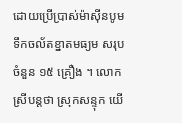ដោយប្រើប្រាស់ម៉ាស៊ីនបូមទឹកចល័តខ្នាតមធ្យម សរុបចំនួន ១៥ គ្រឿង ។ លោកស្រីបន្តថា ស្រុកសន្ទុក យើ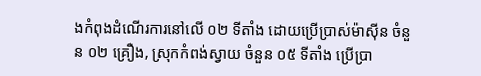ងកំពុងដំណើរការនៅលើ ០២ ទីតាំង ដោយប្រើប្រាស់ម៉ាស៊ីន ចំនួន ០២ គ្រឿង, ស្រុកកំពង់ស្វាយ ចំនួន ០៥ ទីតាំង ប្រើប្រា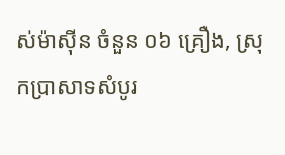ស់ម៉ាស៊ីន ចំនួន ០៦ គ្រឿង, ស្រុកប្រាសាទសំបូរ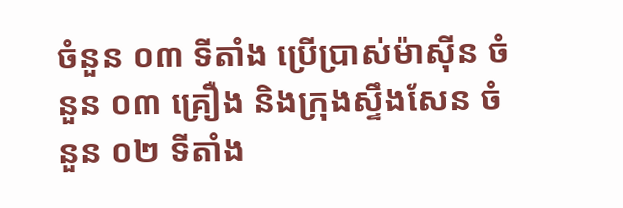ចំនួន ០៣ ទីតាំង ប្រើប្រាស់ម៉ាស៊ីន ចំនួន ០៣ គ្រឿង និងក្រុងស្ទឹងសែន ចំនួន ០២ ទីតាំង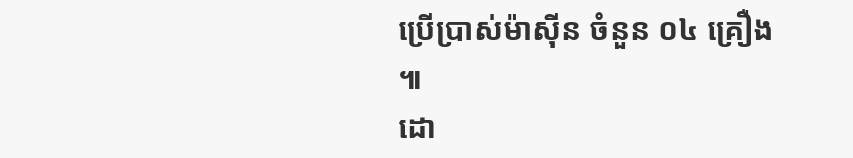ប្រើប្រាស់ម៉ាស៊ីន ចំនួន ០៤ គ្រឿង ៕
ដោ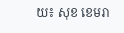យ៖ សុខ ខេមរា